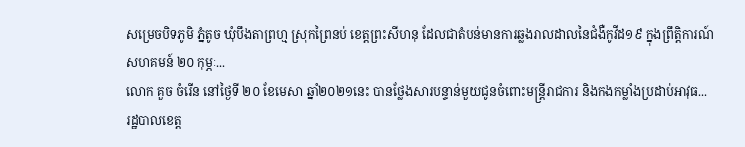សម្រេចបិទភូមិ ភ្នំតូច ឃុំបឹងតាព្រហ្ម ស្រុកព្រៃនប់ ខេត្តព្រះសីហនុ ដែលជាតំបន់មានការឆ្លងរាលដាលនៃជំងឺកូវីដ១៩ ក្នុងព្រឹត្តិការណ៍សហគមន៍ ២០ កុម្ភៈ...
លោក គួច ចំរើន នៅថ្ងៃទី ២០ ខែមេសា ឆ្នាំ២០២១នេះ បានថ្លែងសារបន្ទាន់មួយជូនចំពោះមន្ត្រីរាជការ និងកងកម្លាំងប្រដាប់អាវុធ...
រដ្ឋបាលខេត្ត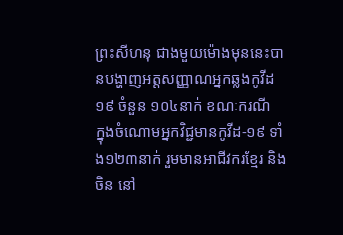ព្រះសីហនុ ជាងមួយម៉ោងមុននេះបានបង្ហាញអត្តសញ្ញាណអ្នកឆ្លងកូវីដ១៩ ចំនួន ១០៤នាក់ ខណៈករណី
ក្នុងចំណោមអ្នកវិជ្ជមានកូវីដ-១៩ ទាំង១២៣នាក់ រួមមានអាជីវករខ្មែរ និងចិន នៅ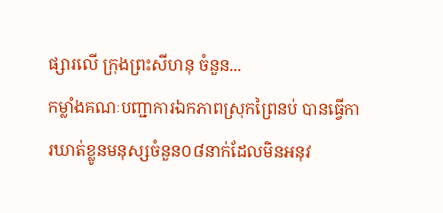ផ្សារលើ ក្រុងព្រះសីហនុ ចំនួន...
កម្លាំងគណៈបញ្ជាការឯកភាពស្រុកព្រៃនប់ បានធ្វើការឃាត់ខ្លូនមនុស្សចំនួន០៨នាក់ដែលមិនអនុវ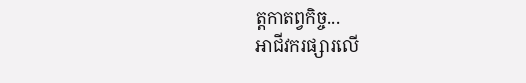ត្តកាតព្វកិច្ច...
អាជីវករផ្សារលើ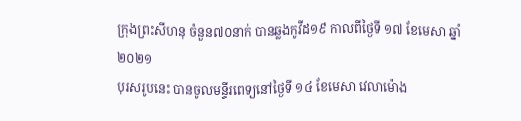ក្រុងព្រះសីហនុ ចំនួន៧០នាក់ បានឆ្លងកូវីដ១៩ កាលពីថ្ងៃទី ១៧ ខែមេសា ឆ្នាំ២០២១
បុរសរូបនេះ បានចូលមន្ទីរពេទ្យនៅថ្ងៃទី ១៤ ខែមេសា វេលាម៉ោង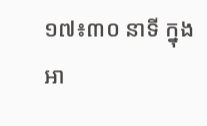១៧៖៣០ នាទី ក្នុងអា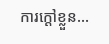ការក្តៅខ្លួន...